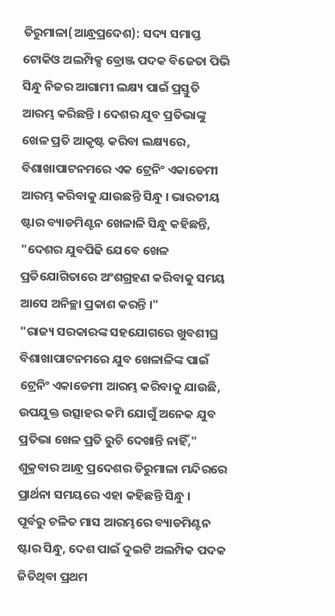ତିରୁମାଳା(ଆନ୍ଧ୍ରପ୍ରଦେଶ): ସଦ୍ୟ ସମାପ୍ତ ଟୋକିଓ ଅଲମ୍ପିକ୍ସ ବ୍ରୋଞ୍ଜ ପଦକ ବିଜେତା ପିଭି ସିନ୍ଧୁ ନିଜର ଆଗାମୀ ଲକ୍ଷ୍ୟ ପାଇଁ ପ୍ରସ୍ତୁତି ଆରମ୍ଭ କରିଛନ୍ତି । ଦେଶର ଯୁବ ପ୍ରତିଭାଙ୍କୁ ଖେଳ ପ୍ରତି ଆକୃଷ୍ଟ କରିବା ଲକ୍ଷ୍ୟରେ, ବିଶାଖାପାଟନମରେ ଏକ ଟ୍ରେନିଂ ଏକାଡେମୀ ଆରମ୍ଭ କରିବାକୁ ଯାଉଛନ୍ତି ସିନ୍ଧୁ । ଭାରତୀୟ ଷ୍ଟାର ବ୍ୟାଡମିଣ୍ଟନ ଖେଳାଳି ସିନ୍ଧୁ କହିଛନ୍ତି, "ଦେଶର ଯୁବପିଢି ଯେବେ ଖେଳ ପ୍ରତିଯୋଗିତାରେ ଅଂଶଗ୍ରହଣ କରିବାକୁ ସମୟ ଆସେ ଅନିଚ୍ଛା ପ୍ରକାଶ କରନ୍ତି ।"
"ରାଜ୍ୟ ସରକାରଙ୍କ ସହଯୋଗରେ ଖୁବଶୀଘ୍ର ବିଶାଖାପାଟନମରେ ଯୁବ ଖେଳାଳିଙ୍କ ପାଇଁ ଟ୍ରେନିଂ ଏକାଡେମୀ ଆରମ୍ଭ କରିବାକୁ ଯାଉଛି, ଉପଯୁକ୍ତ ଉତ୍ସାହର କମି ଯୋଗୁଁ ଅନେକ ଯୁବ ପ୍ରତିଭା ଖେଳ ପ୍ରତି ରୁଚି ଦେଖାନ୍ତି ନାହିଁ," ଶୁକ୍ରବାର ଆନ୍ଧ୍ର ପ୍ରଦେଶର ତିରୁମାଳା ମନ୍ଦିରରେ ପ୍ରାର୍ଥନା ସମୟରେ ଏହା କହିଛନ୍ତି ସିନ୍ଧୁ ।
ପୂର୍ବରୁ ଚଳିତ ମାସ ଆରମ୍ଭରେ ବ୍ୟାଡମିଣ୍ଟନ ଷ୍ଟାର ସିନ୍ଧୁ, ଦେଶ ପାଇଁ ଦୁଇଟି ଅଲମ୍ପିକ ପଦକ ଜିତିଥିବା ପ୍ରଥମ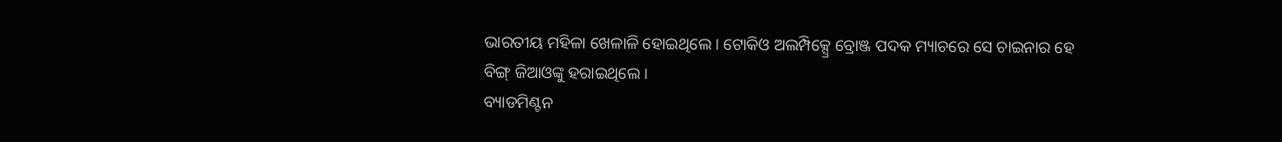ଭାରତୀୟ ମହିଳା ଖେଳାଳି ହୋଇଥିଲେ । ଟୋକିଓ ଅଲମ୍ପିକ୍ସ୍ରେ ବ୍ରୋଞ୍ଜ ପଦକ ମ୍ୟାଚରେ ସେ ଚାଇନାର ହେ ବିଙ୍ଗ୍ ଜିଆଓଙ୍କୁ ହରାଇଥିଲେ ।
ବ୍ୟାଡମିଣ୍ଟନ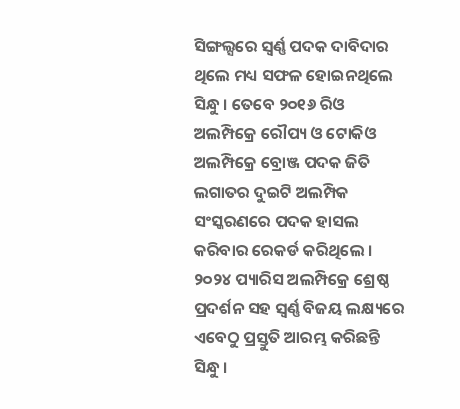ସିଙ୍ଗଲ୍ସରେ ସ୍ବର୍ଣ୍ଣ ପଦକ ଦାବିଦାର ଥିଲେ ମଧ୍ୟ ସଫଳ ହୋଇନଥିଲେ ସିନ୍ଧୁ । ତେବେ ୨୦୧୬ ରିଓ ଅଲମ୍ପିକ୍ରେ ରୌପ୍ୟ ଓ ଟୋକିଓ ଅଲମ୍ପିକ୍ରେ ବ୍ରୋଞ୍ଜ ପଦକ ଜିତି ଲଗାତର ଦୁଇଟି ଅଲମ୍ପିକ ସଂସ୍କରଣରେ ପଦକ ହାସଲ କରିବାର ରେକର୍ଡ କରିଥିଲେ ।
୨୦୨୪ ପ୍ୟାରିସ ଅଲମ୍ପିକ୍ରେ ଶ୍ରେଷ୍ଠ ପ୍ରଦର୍ଶନ ସହ ସ୍ବର୍ଣ୍ଣ ବିଜୟ ଲକ୍ଷ୍ୟରେ ଏବେଠୁ ପ୍ରସ୍ତୁତି ଆରମ୍ଭ କରିଛନ୍ତି ସିନ୍ଧୁ ।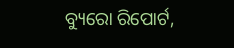ବ୍ୟୁରୋ ରିପୋର୍ଟ,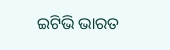ଇଟିଭି ଭାରତ